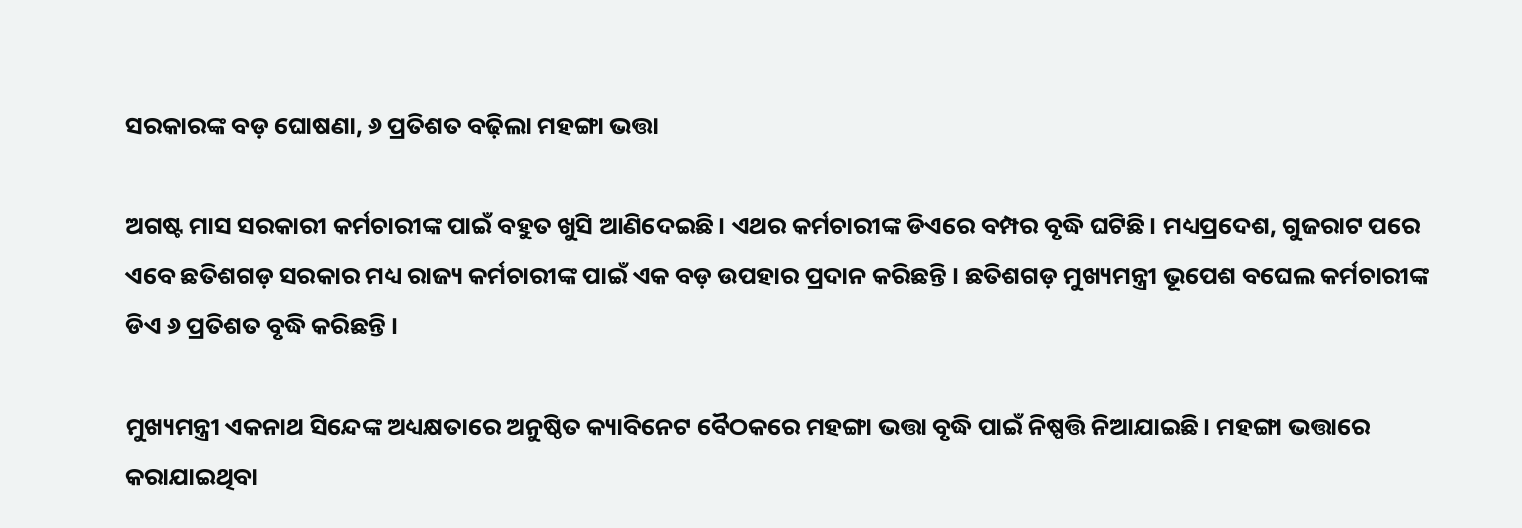ସରକାରଙ୍କ ବଡ଼ ଘୋଷଣା, ୬ ପ୍ରତିଶତ ବଢ଼ିଲା ମହଙ୍ଗା ଭତ୍ତା

ଅଗଷ୍ଟ ମାସ ସରକାରୀ କର୍ମଚାରୀଙ୍କ ପାଇଁ ବହୁତ ଖୁସି ଆଣିଦେଇଛି। ଏଥର କର୍ମଚାରୀଙ୍କ ଡିଏରେ ବମ୍ପର ବୃଦ୍ଧି ଘଟିଛି। ମଧ୍ୟପ୍ରଦେଶ, ଗୁଜରାଟ ପରେ ଏବେ ଛତିଶଗଡ଼ ସରକାର ମଧ୍ୟ ରାଜ୍ୟ କର୍ମଚାରୀଙ୍କ ପାଇଁ ଏକ ବଡ଼ ଉପହାର ପ୍ରଦାନ କରିଛନ୍ତି । ଛତିଶଗଡ଼ ମୁଖ୍ୟମନ୍ତ୍ରୀ ଭୂପେଶ ବଘେଲ କର୍ମଚାରୀଙ୍କ ଡିଏ ୬ ପ୍ରତିଶତ ବୃଦ୍ଧି କରିଛନ୍ତି ।

ମୁଖ୍ୟମନ୍ତ୍ରୀ ଏକନାଥ ସିନ୍ଦେଙ୍କ ଅଧ୍ୟକ୍ଷତାରେ ଅନୁଷ୍ଠିତ କ୍ୟାବିନେଟ ବୈଠକରେ ମହଙ୍ଗା ଭତ୍ତା ବୃଦ୍ଧି ପାଇଁ ନିଷ୍ପତ୍ତି ନିଆଯାଇଛି। ମହଙ୍ଗା ଭତ୍ତାରେ କରାଯାଇଥିବା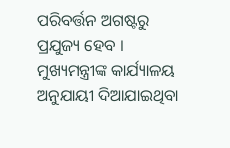ପରିବର୍ତ୍ତନ ଅଗଷ୍ଟରୁ ପ୍ରଯୁଜ୍ୟ ହେବ । ମୁଖ୍ୟମନ୍ତ୍ରୀଙ୍କ କାର୍ଯ୍ୟାଳୟ ଅନୁଯାୟୀ ଦିଆଯାଇଥିବା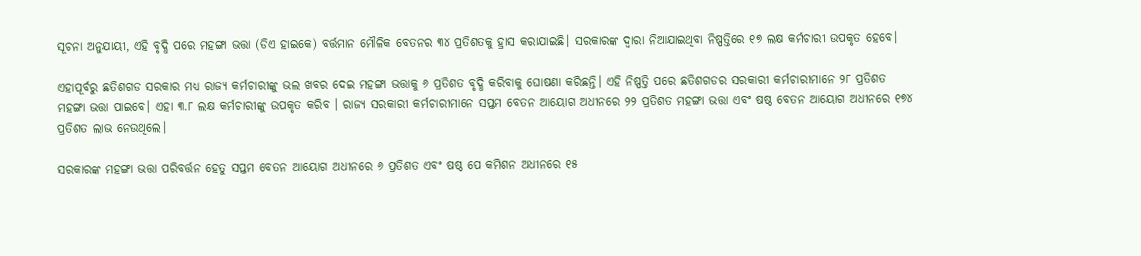ସୂଚନା ଅନୁଯାୟୀ, ଏହି ବୃଦ୍ଧି ପରେ ମହଙ୍ଗା ଭତ୍ତା (ଡିଏ ହାଇକେ) ବର୍ତ୍ତମାନ ମୌଳିକ ବେତନର ୩୪ ପ୍ରତିଶତକୁ ହ୍ରାସ କରାଯାଇଛି। ସରକାରଙ୍କ ଦ୍ୱାରା ନିଆଯାଇଥିବା ନିଷ୍ପତ୍ତିରେ ୧୭ ଲକ୍ଷ କର୍ମଚାରୀ ଉପକୃତ ହେବେ।

ଏହାପୂର୍ବରୁ ଛତିଶଗଡ ସରକାର ମଧ୍ୟ ରାଜ୍ୟ କର୍ମଚାରୀଙ୍କୁ ଭଲ ଖବର ଦେଇ ମହଙ୍ଗା ଭତ୍ତାକୁ ୬ ପ୍ରତିଶତ ବୃଦ୍ଧି କରିବାକୁ ଘୋଷଣା କରିଛନ୍ତି। ଏହି ନିଷ୍ପତ୍ତି ପରେ ଛତିଶଗଡର ସରକାରୀ କର୍ମଚାରୀମାନେ ୨୮ ପ୍ରତିଶତ ମହଙ୍ଗା ଭତ୍ତା ପାଇବେ। ଏହା ୩.୮ ଲକ୍ଷ କର୍ମଚାରୀଙ୍କୁ ଉପକୃତ କରିବ । ରାଜ୍ୟ ସରକାରୀ କର୍ମଚାରୀମାନେ ସପ୍ତମ ବେତନ ଆୟୋଗ ଅଧୀନରେ ୨୨ ପ୍ରତିଶତ ମହଙ୍ଗା ଭତ୍ତା ଏବଂ ଷଷ୍ଠ ବେତନ ଆୟୋଗ ଅଧୀନରେ ୧୭୪ ପ୍ରତିଶତ ଲାଭ ନେଉଥିଲେ।

ସରକାରଙ୍କ ମହଙ୍ଗା ଭତ୍ତା ପରିବର୍ତ୍ତନ ହେତୁ ସପ୍ତମ ବେତନ ଆୟୋଗ ଅଧୀନରେ ୬ ପ୍ରତିଶତ ଏବଂ ଷଷ୍ଠ ପେ କମିଶନ ଅଧୀନରେ ୧୫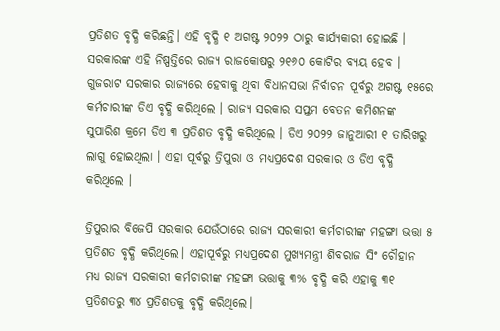ପ୍ରତିଶତ ବୃଦ୍ଧି କରିଛନ୍ତି। ଏହି ବୃଦ୍ଧି ୧ ଅଗଷ୍ଟ ୨୦୨୨ ଠାରୁ କାର୍ଯ୍ୟକାରୀ ହୋଇଛି । ସରକାରଙ୍କ ଏହି ନିଷ୍ପତ୍ତିରେ ରାଜ୍ୟ ରାଜକୋଷରୁ ୨୧୬୦ କୋଟିର ବ୍ୟୟ ହେବ । ଗୁଜରାଟ ସରକାର ରାଜ୍ୟରେ ହେବାକୁ ଥିବା ବିଧାନସଭା ନିର୍ବାଚନ ପୂର୍ବରୁ ଅଗଷ୍ଟ ୧୫ରେ କର୍ମଚାରୀଙ୍କ ଡିଏ ବୃଦ୍ଧି କରିଥିଲେ । ରାଜ୍ୟ ସରକାର ସପ୍ତମ ବେତନ କମିଶନଙ୍କ ସୁପାରିଶ କ୍ରମେ ଡିଏ ୩ ପ୍ରତିଶତ ବୃଦ୍ଧି କରିଥିଲେ । ଡିଏ ୨୦୨୨ ଜାନୁଆରୀ ୧ ତାରିଖରୁ ଲାଗୁ ହୋଇଥିଲା । ଏହା ପୂର୍ବରୁ ତ୍ରିପୁରା ଓ ମଧ୍ୟପ୍ରଦେଶ ସରକାର ଓ ଡିଏ ବୃଦ୍ଧି କରିଥିଲେ ।

ତ୍ରିପୁରାର ବିଜେପି ସରକାର ଯେଉଁଠାରେ ରାଜ୍ୟ ସରକାରୀ କର୍ମଚାରୀଙ୍କ ମହଙ୍ଗା ଭତ୍ତା ୫ ପ୍ରତିଶତ ବୃଦ୍ଧି କରିଥିଲେ। ଏହାପୂର୍ବରୁ ମଧ୍ୟପ୍ରଦେଶ ମୁଖ୍ୟମନ୍ତ୍ରୀ ଶିବରାଜ ସିଂ ଚୌହାନ ମଧ୍ୟ ରାଜ୍ୟ ସରକାରୀ କର୍ମଚାରୀଙ୍କ ମହଙ୍ଗା ଭତ୍ତାକୁ ୩% ବୃଦ୍ଧି କରି ଏହାକୁ ୩୧ ପ୍ରତିଶତରୁ ୩୪ ପ୍ରତିଶତକୁ ବୃଦ୍ଧି କରିଥିଲେ।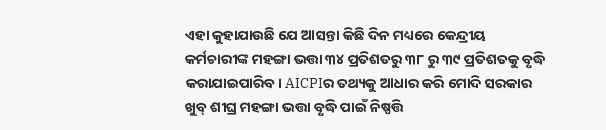ଏହା କୁହାଯାଉଛି ଯେ ଆସନ୍ତା କିଛି ଦିନ ମଧ୍ୟରେ କେନ୍ଦ୍ରୀୟ କର୍ମଚାରୀଙ୍କ ମହଙ୍ଗା ଭତ୍ତା ୩୪ ପ୍ରତିଶତରୁ ୩୮ ରୁ ୩୯ ପ୍ରତିଶତକୁ ବୃଦ୍ଧି କରାଯାଇପାରିବ। AICPIର ତଥ୍ୟକୁ ଆଧାର କରି ମୋଦି ସରକାର ଖୁବ୍ ଶୀଘ୍ର ମହଙ୍ଗା ଭତ୍ତା ବୃଦ୍ଧି ପାଇଁ ନିଷ୍ପତ୍ତି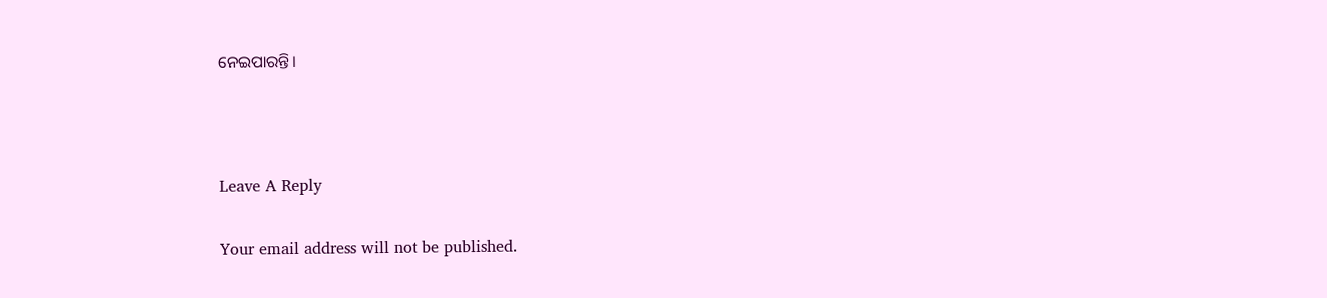ନେଇପାରନ୍ତି।



Leave A Reply

Your email address will not be published.